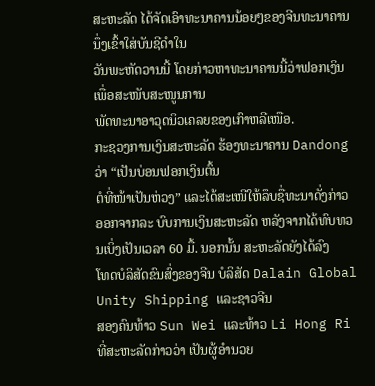ສະຫະລັດ ໄດ້ຈັດເອົາທະນາຄານນ້ອຍໆຂອງຈີນທະນາຄານນຶ່ງເຂົ້າໃສ່ບັນຊີດຳໃນ
ວັນພະຫັດວານນີ້ ໂດຍກ່າວຫາທະນາຄານນີ້ວ່າຟອກເງິນ ເພື່ອສະໜັບສະໜູນການ
ພັດທະນາອາວຸດນິວເຄລຍຂອງເກົາຫລີເໜືອ.
ກະຊວງການເງິນສະຫະລັດ ຮ້ອງທະນາຄານ Dandong ວ່າ “ເປັນບ່ອນຟອກເງິນຕົ້ນ
ຕໍທີ່ໜ້າເປັນຫ່ວງ” ແລະໄດ້ສະເໜີໃຫ້ລຶບຊື່ທະນາດັ່ງກ່າວ ອອກຈາກລະ ບົບການເງິນສະຫະລັດ ຫລັງຈາກໄດ້ທົບທວນເບິ່ງເປັນເວລາ 60 ມື້. ນອກນັ້ນ ສະຫະລັດຍັງໄດ້ລົງ
ໂທດບໍລິສັດຂົນສົ່ງຂອງຈີນ ບໍລິສັດ Dalain Global Unity Shipping ແລະຊາວຈີນ
ສອງຄົນທ້າວ Sun Wei ແລະທ້າວ Li Hong Ri ທີ່ສະຫະລັດກ່າວວ່າ ເປັນຜູ້ອຳນວຍ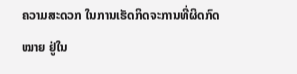ຄວາມສະດວກ ໃນການເຮັດກິດຈະການທີ່ຜິດກົດໝາຍ ຢູ່ໃນ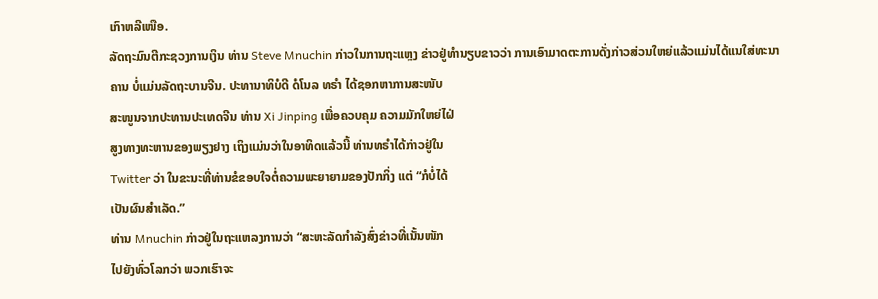ເກົາຫລີເໜືອ.
ລັດຖະມົນຕີກະຊວງການເງິນ ທ່ານ Steve Mnuchin ກ່າວໃນການຖະແຫຼງ ຂ່າວຢູ່ທຳນຽບຂາວວ່າ ການເອົາມາດຕະການດັ່ງກ່າວສ່ວນໃຫຍ່ແລ້ວແມ່ນໄດ້ແນໃສ່ທະນາ
ຄານ ບໍ່ແມ່ນລັດຖະບານຈີນ. ປະທານາທິບໍດີ ດໍໂນລ ທຣໍາ ໄດ້ຊອກຫາການສະໜັບ
ສະໜູນຈາກປະທານປະເທດຈີນ ທ່ານ Xi Jinping ເພື່ອຄວບຄຸມ ຄວາມມັກໃຫຍ່ໄຝ່
ສູງທາງທະຫານຂອງພຽງຢາງ ເຖິງແມ່ນວ່າໃນອາທິດແລ້ວນີ້ ທ່ານທຣຳໄດ້ກ່າວຢູ່ໃນ
Twitter ວ່າ ໃນຂະນະທີ່ທ່ານຂໍຂອບໃຈຕໍ່ຄວາມພະຍາຍາມຂອງປັກກິ່ງ ແຕ່ “ກໍບໍ່ໄດ້
ເປັນຜົນສຳເລັດ.”
ທ່ານ Mnuchin ກ່າວຢູ່ໃນຖະແຫລງການວ່າ “ສະຫະລັດກຳລັງສົ່ງຂ່າວທີ່ເນັ້ນໜັກ
ໄປຍັງທົ່ວໂລກວ່າ ພວກເຮົາຈະ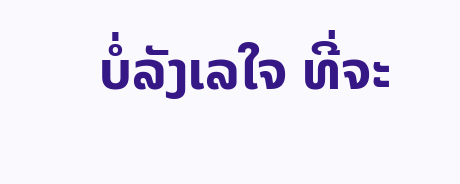ບໍ່ລັງເລໃຈ ທີ່ຈະ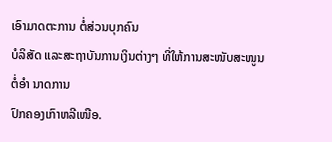ເອົາມາດຕະການ ຕໍ່ສ່ວນບຸກຄົນ
ບໍລິສັດ ແລະສະຖາບັນການເງິນຕ່າງໆ ທີ່ໃຫ້ການສະໜັບສະໜູນຕໍ່ອຳ ນາດການ
ປົກຄອງເກົາຫລີເໜືອ.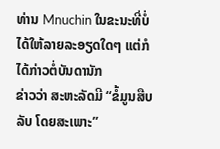ທ່ານ Mnuchin ໃນຂະນະທີ່ບໍ່ໄດ້ໃຫ້ລາຍລະອຽດໃດໆ ແຕ່ກໍໄດ້ກ່າວຕໍ່ບັນດານັກ
ຂ່າວວ່າ ສະຫະລັດມີ “ຂໍ້ມູນສືບລັບ ໂດຍສະເພາະ”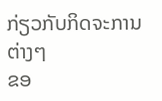ກ່ຽວກັບກິດຈະການ ຕ່າງໆ
ຂອ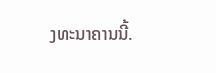ງທະນາຄານນີ້.